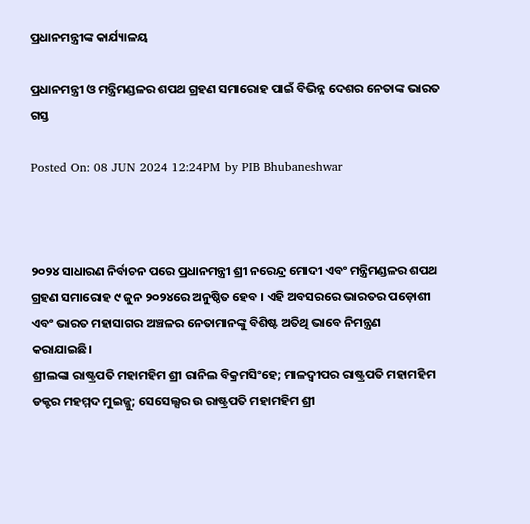ପ୍ରଧାନମନ୍ତ୍ରୀଙ୍କ କାର୍ଯ୍ୟାଳୟ

ପ୍ରଧାନମନ୍ତ୍ରୀ ଓ ମନ୍ତ୍ରିମଣ୍ଡଳର ଶପଥ ଗ୍ରହଣ ସମାରୋହ ପାଇଁ ବିଭିନ୍ନ ଦେଶର ନେତାଙ୍କ ଭାରତ ଗସ୍ତ

Posted On: 08 JUN 2024 12:24PM by PIB Bhubaneshwar



୨୦୨୪ ସାଧାରଣ ନିର୍ବାଚନ ପରେ ପ୍ରଧାନମନ୍ତ୍ରୀ ଶ୍ରୀ ନରେନ୍ଦ୍ର ମୋଦୀ ଏବଂ ମନ୍ତ୍ରିମଣ୍ଡଳର ଶପଥ ଗ୍ରହଣ ସମାରୋହ ୯ ଜୁନ ୨୦୨୪ରେ ଅନୁଷ୍ଠିତ ହେବ । ଏହି ଅବସରରେ ଭାରତର ପଡ଼ୋଶୀ ଏବଂ ଭାରତ ମହାସାଗର ଅଞ୍ଚଳର ନେତାମାନଙ୍କୁ ବିଶିଷ୍ଟ ଅତିଥି ଭାବେ ନିମନ୍ତ୍ରଣ କରାଯାଇଛି।
ଶ୍ରୀଲଙ୍କା ରାଷ୍ଟ୍ରପତି ମହାମହିମ ଶ୍ରୀ ରାନିଲ ବିକ୍ରମସିଂହେ; ମାଳଦ୍ୱୀପର ରାଷ୍ଟ୍ରପତି ମହାମହିମ ଡକ୍ଟର ମହମ୍ମଦ ମୁଇଜ୍ଜୁ; ସେସେଲ୍ସର ଉ ରାଷ୍ଟ୍ରପତି ମହାମହିମ ଶ୍ରୀ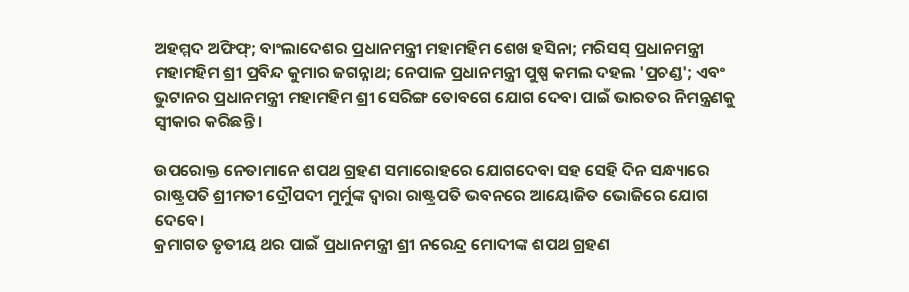ଅହମ୍ମଦ ଅଫିଫ୍; ବାଂଲାଦେଶର ପ୍ରଧାନମନ୍ତ୍ରୀ ମହାମହିମ ଶେଖ ହସିନା; ମରିସସ୍ ପ୍ରଧାନମନ୍ତ୍ରୀ ମହାମହିମ ଶ୍ରୀ ପ୍ରବିନ୍ଦ କୁମାର ଜଗନ୍ନାଥ; ନେପାଳ ପ୍ରଧାନମନ୍ତ୍ରୀ ପୁଷ୍ପ କମଲ ଦହଲ 'ପ୍ରଚଣ୍ଡ'; ଏବଂ ଭୁଟାନର ପ୍ରଧାନମନ୍ତ୍ରୀ ମହାମହିମ ଶ୍ରୀ ସେରିଙ୍ଗ ତୋବଗେ ଯୋଗ ଦେବା ପାଇଁ ଭାରତର ନିମନ୍ତ୍ରଣକୁ ସ୍ୱୀକାର କରିଛନ୍ତି ।

ଉପରୋକ୍ତ ନେତାମାନେ ଶପଥ ଗ୍ରହଣ ସମାରୋହରେ ଯୋଗଦେବା ସହ ସେହି ଦିନ ସନ୍ଧ୍ୟାରେ ରାଷ୍ଟ୍ରପତି ଶ୍ରୀମତୀ ଦ୍ରୌପଦୀ ମୁର୍ମୁଙ୍କ ଦ୍ୱାରା ରାଷ୍ଟ୍ରପତି ଭବନରେ ଆୟୋଜିତ ଭୋଜିରେ ଯୋଗ ଦେବେ।
କ୍ରମାଗତ ତୃତୀୟ ଥର ପାଇଁ ପ୍ରଧାନମନ୍ତ୍ରୀ ଶ୍ରୀ ନରେନ୍ଦ୍ର ମୋଦୀଙ୍କ ଶପଥ ଗ୍ରହଣ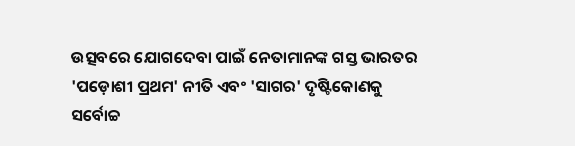ଉତ୍ସବରେ ଯୋଗଦେବା ପାଇଁ ନେତାମାନଙ୍କ ଗସ୍ତ ଭାରତର 'ପଡ଼ୋଶୀ ପ୍ରଥମ' ନୀତି ଏବଂ 'ସାଗର' ଦୃଷ୍ଟିକୋଣକୁ ସର୍ବୋଚ୍ଚ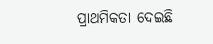ପ୍ରାଥମିକତା ଦେଇଛି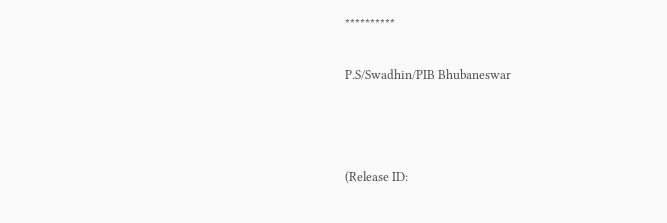**********

P.S/Swadhin/PIB Bhubaneswar



(Release ID: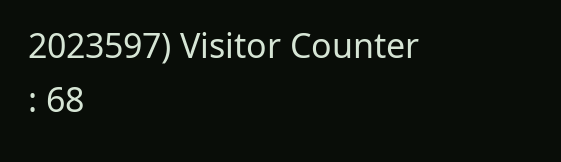2023597) Visitor Counter : 68